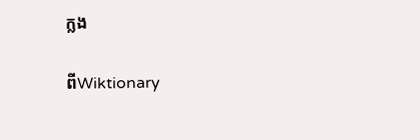ក្លង

ពីWiktionary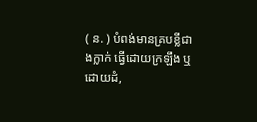( ន. ) បំពង់មានគ្របខ្លីជាងក្លាក់ ធ្វើដោយក្រឡឹង ឬ ដោយដំ,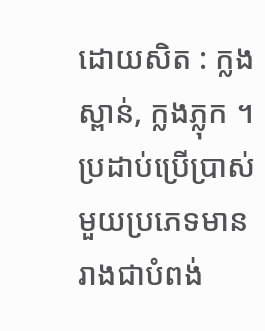ដោយសិត : ក្លងស្ពាន់, ក្លងភ្លុក ។ ប្រដាប់ប្រើប្រាស់មួយប្រភេទមានរាងជាបំពង់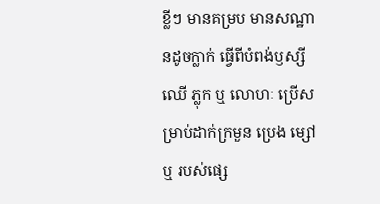ខ្លីៗ មានគម្រប មានសណ្ឋានដូចក្លាក់ ធ្វើពីបំពង់ឫស្សី ឈើ ភ្លុក ឬ លោហៈ ប្រើសម្រាប់ដាក់ក្រមួន ប្រេង ម្សៅ ឬ របស់ផ្សេ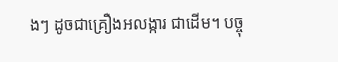ងៗ ដូចជាគ្រឿងអលង្ការ ជាដើម។ បច្ចុ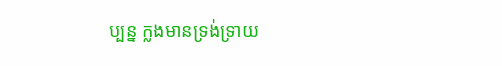ប្បន្ន ក្លងមានទ្រង់ទ្រាយ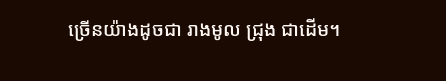ច្រើនយ៉ាងដូចជា រាងមូល ជ្រុង ជាដើម។